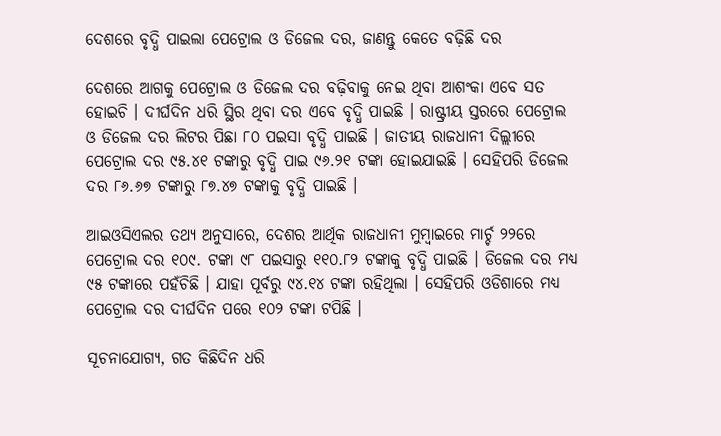ଦେଶରେ ବୃଦ୍ଧି ପାଇଲା ପେଟ୍ରୋଲ ଓ ଡିଜେଲ ଦର, ଜାଣନ୍ତୁ କେତେ ବଢ଼ିଛି ଦର

ଦେଶରେ ଆଗକୁ ପେଟ୍ରୋଲ ଓ ଡିଜେଲ ଦର ବଢ଼ିବାକୁ ନେଇ ଥିବା ଆଶଂକା ଏବେ ସତ ହୋଇଚି । ଦୀର୍ଘଦିନ ଧରି ସ୍ଥିର ଥିବା ଦର ଏବେ ବୃଦ୍ଧି ପାଇଛି । ରାଷ୍ଟ୍ରୀୟ ସ୍ତରରେ ପେଟ୍ରୋଲ ଓ ଡିଜେଲ ଦର ଲିଟର ପିଛା ୮୦ ପଇସା ବୃଦ୍ଧି ପାଇଛି । ଜାତୀୟ ରାଜଧାନୀ ଦିଲ୍ଲୀରେ ପେଟ୍ରୋଲ ଦର ୯୫.୪୧ ଟଙ୍କାରୁ ବୃଦ୍ଧି ପାଇ ୯୬.୨୧ ଟଙ୍କା ହୋଇଯାଇଛି । ସେହିପରି ଡିଜେଲ ଦର ୮୬.୬୭ ଟଙ୍କାରୁ ୮୭.୪୭ ଟଙ୍କାକୁ ବୃଦ୍ଧି ପାଇଛି ।

ଆଇଓସିଏଲର ତଥ୍ୟ ଅନୁସାରେ, ଦେଶର ଆର୍ଥିକ ରାଜଧାନୀ ମୁମ୍ବାଇରେ ମାର୍ଚ୍ଚ ୨୨ରେ ପେଟ୍ରୋଲ ଦର ୧୦୯. ଟଙ୍କା ୯୮ ପଇସାରୁ ୧୧୦.୮୨ ଟଙ୍କାକୁ ବୃଦ୍ଧି ପାଇଛି । ଡିଜେଲ ଦର ମଧ୍ୟ ୯୫ ଟଙ୍କାରେ ପହଁଚିଛି । ଯାହା ପୂର୍ବରୁ ୯୪.୧୪ ଟଙ୍କା ରହିଥିଲା । ସେହିପରି ଓଡିଶାରେ ମଧ୍ୟ ପେଟ୍ରୋଲ ଦର ଦୀର୍ଘଦିନ ପରେ ୧୦୨ ଟଙ୍କା ଟପିଛି ।

ସୂଚନାଯୋଗ୍ୟ, ଗତ କିଛିଦିନ ଧରି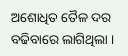ଅଶୋଧିତ ତୈଳ ଦର ବଢିବାରେ ଲାଗିଥିଲା ।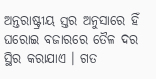ଅନ୍ତରାଷ୍ଟ୍ରୀୟ ସ୍ତର ଅନୁସାରେ ହିଁ ଘରୋଇ ବଜାରରେ ତୈଳ ଦର ସ୍ଥିର କରାଯାଏ । ଗତ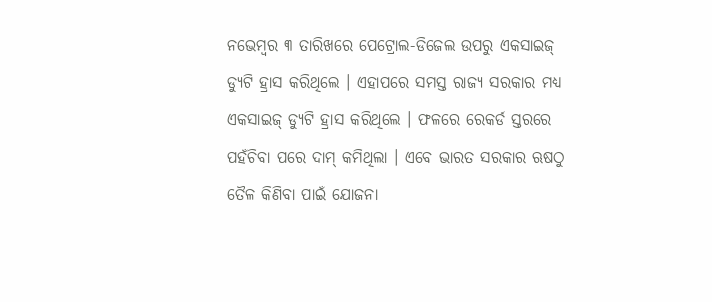ନଭେମ୍ବର ୩ ତାରିଖରେ ପେଟ୍ରୋଲ-ଡିଜେଲ ଉପରୁ ଏକସାଇଜ୍ ଡ୍ୟୁଟି ହ୍ରାସ କରିଥିଲେ । ଏହାପରେ ସମସ୍ତ ରାଜ୍ୟ ସରକାର ମଧ୍ୟ ଏକସାଇଜ୍ ଡ୍ୟୁଟି ହ୍ରାସ କରିଥିଲେ । ଫଳରେ ରେକର୍ଡ ସ୍ତରରେ ପହଁଚିବା ପରେ ଦାମ୍ କମିଥିଲା । ଏବେ ଭାରତ ସରକାର ଋଷଠୁ ତୈଳ କିଣିବା ପାଇଁ ଯୋଜନା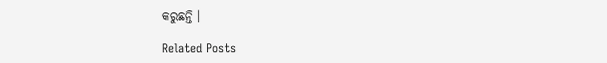କରୁଛନ୍ତି ।

Related Posts